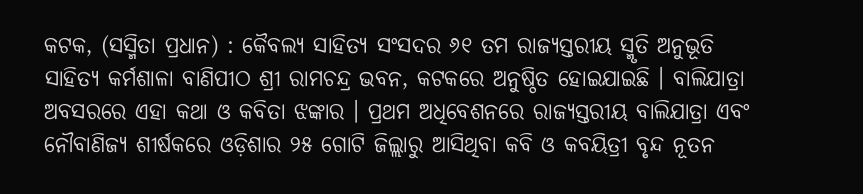କଟକ, (ସସ୍ମିତା ପ୍ରଧାନ) : କୈବଲ୍ୟ ସାହିତ୍ୟ ସଂସଦର ୬୧ ତମ ରାଜ୍ୟସ୍ତରୀୟ ସ୍ମୃତି ଅନୁଭୂତି ସାହିତ୍ୟ କର୍ମଶାଳା ବାଣିପୀଠ ଶ୍ରୀ ରାମଚନ୍ଦ୍ର ଭବନ, କଟକରେ ଅନୁଷ୍ଠିତ ହୋଇଯାଇଛି । ବାଲିଯାତ୍ରା ଅବସରରେ ଏହା କଥା ଓ କବିତା ଝଙ୍କାର । ପ୍ରଥମ ଅଧିବେଶନରେ ରାଜ୍ୟସ୍ତରୀୟ ବାଲିଯାତ୍ରା ଏବଂ ନୌବାଣିଜ୍ୟ ଶୀର୍ଷକରେ ଓଡ଼ିଶାର ୨୫ ଗୋଟି ଜିଲ୍ଲାରୁ ଆସିଥିବା କବି ଓ କବୟିତ୍ରୀ ବୃନ୍ଦ ନୂତନ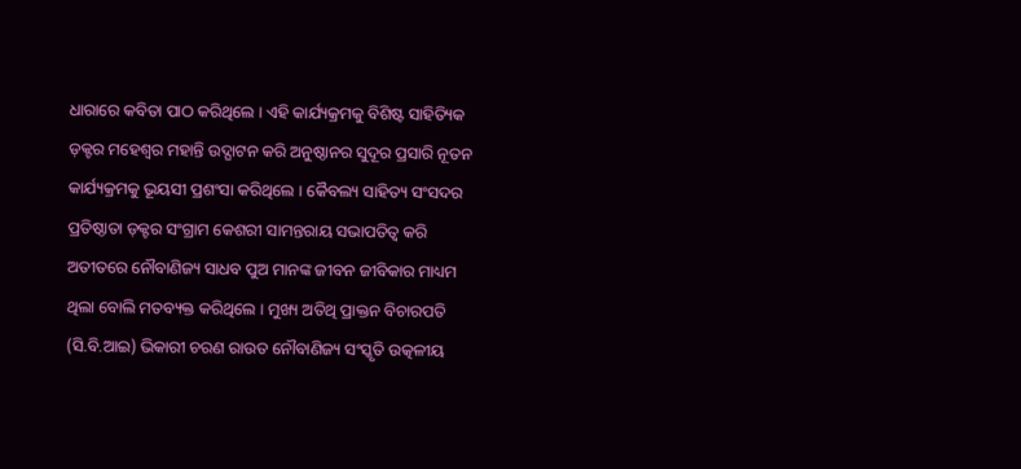ଧାରାରେ କବିତା ପାଠ କରିଥିଲେ । ଏହି କାର୍ଯ୍ୟକ୍ରମକୁ ବିଶିଷ୍ଟ ସାହିତ୍ୟିକ ଡ଼କ୍ଟର ମହେଶ୍ୱର ମହାନ୍ତି ଉଦ୍ଘାଟନ କରି ଅନୁଷ୍ଠାନର ସୁଦୂର ପ୍ରସାରି ନୂତନ କାର୍ଯ୍ୟକ୍ରମକୁ ଭୂୟସୀ ପ୍ରଶଂସା କରିଥିଲେ । କୈବଲ୍ୟ ସାହିତ୍ୟ ସଂସଦର ପ୍ରତିଷ୍ଠାତା ଡ଼କ୍ଟର ସଂଗ୍ରାମ କେଶରୀ ସାମନ୍ତରାୟ ସଭାପତିତ୍ଵ କରି ଅତୀତରେ ନୌବାଣିଜ୍ୟ ସାଧବ ପୁଅ ମାନଙ୍କ ଜୀବନ ଜୀବିକାର ମାଧ୍ୟମ ଥିଲା ବୋଲି ମତବ୍ୟକ୍ତ କରିଥିଲେ । ମୁଖ୍ୟ ଅତିଥି ପ୍ରାକ୍ତନ ବିଚାରପତି (ସି.ବି.ଆଇ) ଭିକାରୀ ଚରଣ ରାଉତ ନୌବାଣିଜ୍ୟ ସଂସ୍କୃତି ଉତ୍କଳୀୟ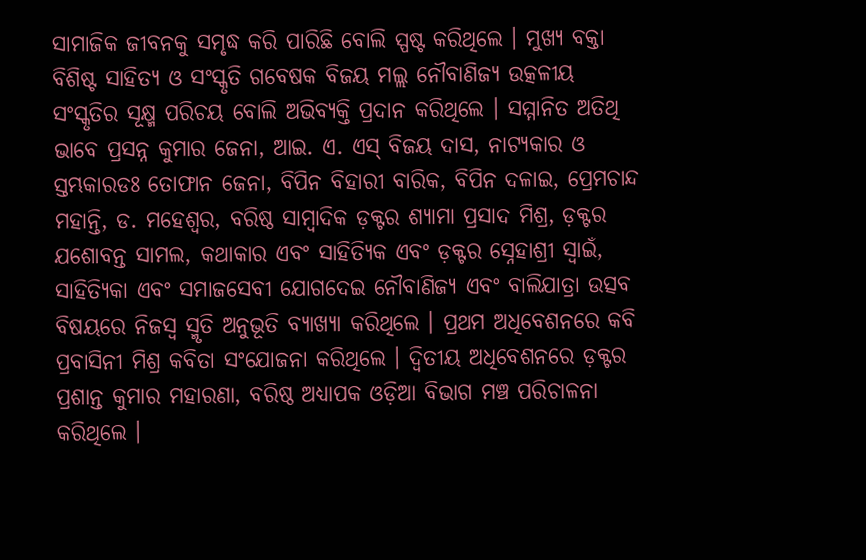ସାମାଜିକ ଜୀବନକୁ ସମୃଦ୍ଧ କରି ପାରିଛି ବୋଲି ସ୍ପଷ୍ଟ କରିଥିଲେ । ମୁଖ୍ୟ ବକ୍ତା ବିଶିଷ୍ଟ ସାହିତ୍ୟ ଓ ସଂସ୍କୃତି ଗବେଷକ ବିଜୟ ମଲ୍ଲ ନୌବାଣିଜ୍ୟ ଉତ୍କଳୀୟ ସଂସ୍କୃତିର ସୂକ୍ଷ୍ମ ପରିଚୟ ବୋଲି ଅଭିବ୍ୟକ୍ତି ପ୍ରଦାନ କରିଥିଲେ । ସମ୍ମାନିତ ଅତିଥି ଭାବେ ପ୍ରସନ୍ନ କୁମାର ଜେନା, ଆଇ. ଏ. ଏସ୍ ବିଜୟ ଦାସ, ନାଟ୍ୟକାର ଓ ସ୍ତମ୍ଭକାରଡଃ ତୋଫାନ ଜେନା, ବିପିନ ବିହାରୀ ବାରିକ, ବିପିନ ଦଳାଇ, ପ୍ରେମଚାନ୍ଦ ମହାନ୍ତି, ଡ. ମହେଶ୍ୱର, ବରିଷ୍ଠ ସାମ୍ବାଦିକ ଡ଼କ୍ଟର ଶ୍ୟାମା ପ୍ରସାଦ ମିଶ୍ର, ଡ଼କ୍ଟର ଯଶୋବନ୍ତ ସାମଲ, କଥାକାର ଏବଂ ସାହିତ୍ୟିକ ଏବଂ ଡ଼କ୍ଟର ସ୍ନେହାଶ୍ରୀ ସ୍ୱାଇଁ, ସାହିତ୍ୟିକା ଏବଂ ସମାଜସେବୀ ଯୋଗଦେଇ ନୌବାଣିଜ୍ୟ ଏବଂ ବାଲିଯାତ୍ରା ଉତ୍ସବ ବିଷୟରେ ନିଜସ୍ଵ ସ୍ମୃତି ଅନୁଭୂତି ବ୍ୟାଖ୍ୟା କରିଥିଲେ । ପ୍ରଥମ ଅଧିବେଶନରେ କବି ପ୍ରବାସିନୀ ମିଶ୍ର କବିତା ସଂଯୋଜନା କରିଥିଲେ । ଦ୍ଵିତୀୟ ଅଧିବେଶନରେ ଡ଼କ୍ଟର ପ୍ରଶାନ୍ତ କୁମାର ମହାରଣା, ବରିଷ୍ଠ ଅଧ୍ୟାପକ ଓଡ଼ିଆ ବିଭାଗ ମଞ୍ଚ ପରିଚାଳନା କରିଥିଲେ ।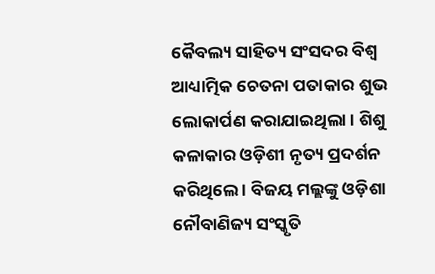କୈବଲ୍ୟ ସାହିତ୍ୟ ସଂସଦର ବିଶ୍ଵ ଆଧ୍ୟାତ୍ମିକ ଚେତନା ପତାକାର ଶୁଭ ଲୋକାର୍ପଣ କରାଯାଇଥିଲା । ଶିଶୁ କଳାକାର ଓଡ଼ିଶୀ ନୃତ୍ୟ ପ୍ରଦର୍ଶନ କରିଥିଲେ । ବିଜୟ ମଲ୍ଲଙ୍କୁ ଓଡ଼ିଶା ନୌବାଣିଜ୍ୟ ସଂସ୍କୃତି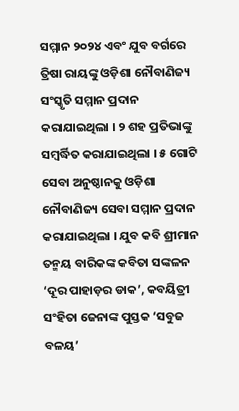ସମ୍ମାନ ୨୦୨୪ ଏବଂ ଯୁବ ବର୍ଗରେ ତ୍ରିଷା ରାୟଙ୍କୁ ଓଡ଼ିଶା ନୌବାଣିଜ୍ୟ ସଂସ୍କୃତି ସମ୍ମାନ ପ୍ରଦାନ କରାଯାଇଥିଲା । ୨ ଶହ ପ୍ରତିଭାଙ୍କୁ ସମ୍ବର୍ଦ୍ଧିତ କରାଯାଇଥିଲା । ୫ ଗୋଟି ସେବା ଅନୁଷ୍ଠାନକୁ ଓଡ଼ିଶା ନୌବାଣିଜ୍ୟ ସେବା ସମ୍ମାନ ପ୍ରଦାନ କରାଯାଇଥିଲା । ଯୁବ କବି ଶ୍ରୀମାନ ତନ୍ମୟ ବାରିକଙ୍କ କବିତା ସଙ୍କଳନ ‘ଦୂର ପାହାଡ଼ର ଡାକ’, କବୟିତ୍ରୀ ସଂହିତା ଜେନାଙ୍କ ପୁସ୍ତକ ‘ସବୁଜ ବଳୟ’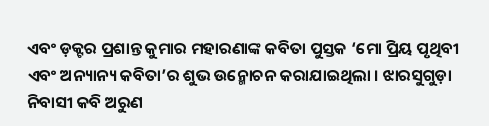ଏବଂ ଡ଼କ୍ଟର ପ୍ରଶାନ୍ତ କୁମାର ମହାରଣାଙ୍କ କବିତା ପୁସ୍ତକ ‘ମୋ ପ୍ରିୟ ପୃଥିବୀ ଏବଂ ଅନ୍ୟାନ୍ୟ କବିତା’ର ଶୁଭ ଉନ୍ମୋଚନ କରାଯାଇଥିଲା । ଝାରସୁଗୁଡ଼ା ନିବାସୀ କବି ଅରୁଣ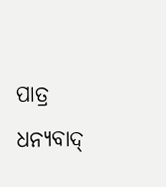ପାତ୍ର ଧନ୍ୟବାଦ୍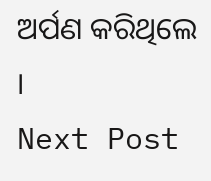ଅର୍ପଣ କରିଥିଲେ ।
Next Post